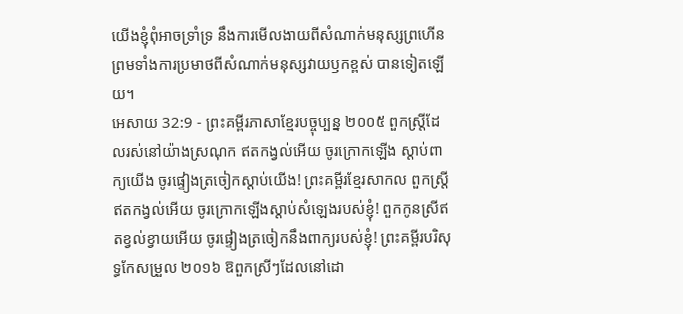យើងខ្ញុំពុំអាចទ្រាំទ្រ នឹងការមើលងាយពីសំណាក់មនុស្សព្រហើន ព្រមទាំងការប្រមាថពីសំណាក់មនុស្សវាយឫកខ្ពស់ បានទៀតឡើយ។
អេសាយ 32:9 - ព្រះគម្ពីរភាសាខ្មែរបច្ចុប្បន្ន ២០០៥ ពួកស្ត្រីដែលរស់នៅយ៉ាងស្រណុក ឥតកង្វល់អើយ ចូរក្រោកឡើង ស្ដាប់ពាក្យយើង ចូរផ្ទៀងត្រចៀកស្ដាប់យើង! ព្រះគម្ពីរខ្មែរសាកល ពួកស្ត្រីឥតកង្វល់អើយ ចូរក្រោកឡើងស្ដាប់សំឡេងរបស់ខ្ញុំ! ពួកកូនស្រីឥតខ្វល់ខ្វាយអើយ ចូរផ្ទៀងត្រចៀកនឹងពាក្យរបស់ខ្ញុំ! ព្រះគម្ពីរបរិសុទ្ធកែសម្រួល ២០១៦ ឱពួកស្រីៗដែលនៅដោ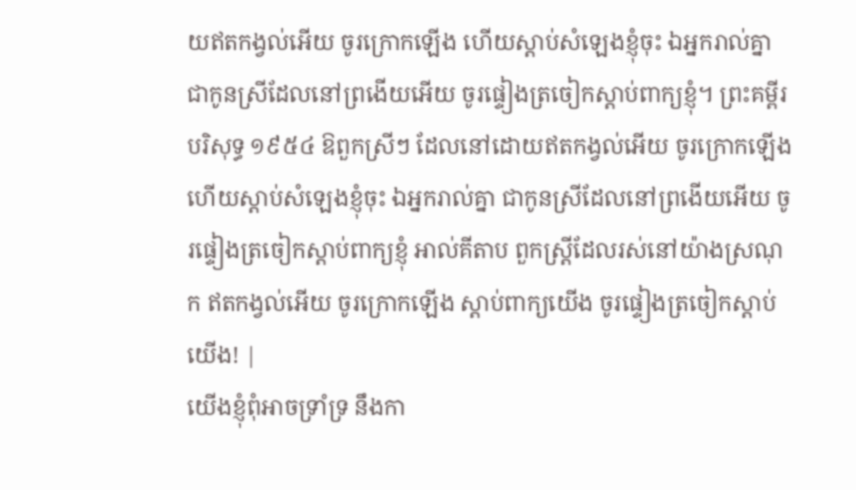យឥតកង្វល់អើយ ចូរក្រោកឡើង ហើយស្តាប់សំឡេងខ្ញុំចុះ ឯអ្នករាល់គ្នា ជាកូនស្រីដែលនៅព្រងើយអើយ ចូរផ្ទៀងត្រចៀកស្តាប់ពាក្យខ្ញុំ។ ព្រះគម្ពីរបរិសុទ្ធ ១៩៥៤ ឱពួកស្រីៗ ដែលនៅដោយឥតកង្វល់អើយ ចូរក្រោកឡើង ហើយស្តាប់សំឡេងខ្ញុំចុះ ឯអ្នករាល់គ្នា ជាកូនស្រីដែលនៅព្រងើយអើយ ចូរផ្ទៀងត្រចៀកស្តាប់ពាក្យខ្ញុំ អាល់គីតាប ពួកស្ត្រីដែលរស់នៅយ៉ាងស្រណុក ឥតកង្វល់អើយ ចូរក្រោកឡើង ស្ដាប់ពាក្យយើង ចូរផ្ទៀងត្រចៀកស្ដាប់យើង! |
យើងខ្ញុំពុំអាចទ្រាំទ្រ នឹងកា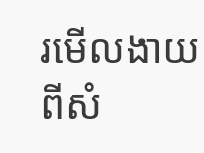រមើលងាយពីសំ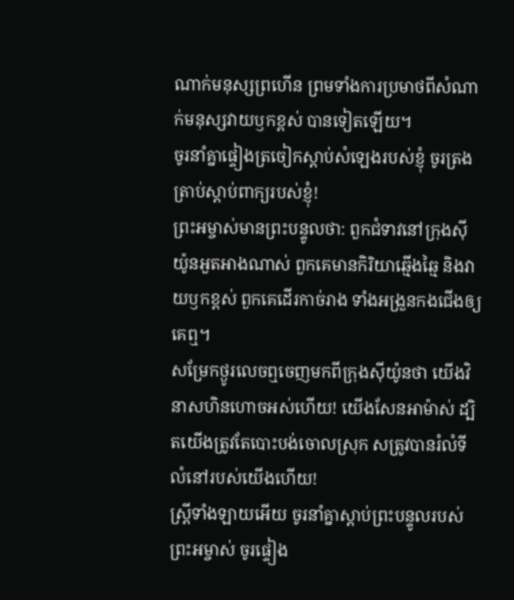ណាក់មនុស្សព្រហើន ព្រមទាំងការប្រមាថពីសំណាក់មនុស្សវាយឫកខ្ពស់ បានទៀតឡើយ។
ចូរនាំគ្នាផ្ទៀងត្រចៀកស្ដាប់សំឡេងរបស់ខ្ញុំ ចូរត្រងត្រាប់ស្ដាប់ពាក្យរបស់ខ្ញុំ!
ព្រះអម្ចាស់មានព្រះបន្ទូលថា: ពួកជំទាវនៅក្រុងស៊ីយ៉ូនអួតអាងណាស់ ពួកគេមានកិរិយាឆ្មើងឆ្មៃ និងវាយឫកខ្ពស់ ពួកគេដើរកាច់រាង ទាំងអង្រួនកងជើងឲ្យគេឮ។
សម្រែកថ្ងូរលេចឮចេញមកពីក្រុងស៊ីយ៉ូនថា យើងវិនាសហិនហោចអស់ហើយ! យើងសែនអាម៉ាស់ ដ្បិតយើងត្រូវតែបោះបង់ចោលស្រុក សត្រូវបានរំលំទីលំនៅរបស់យើងហើយ!
ស្ត្រីទាំងឡាយអើយ ចូរនាំគ្នាស្ដាប់ព្រះបន្ទូលរបស់ព្រះអម្ចាស់ ចូរផ្ទៀង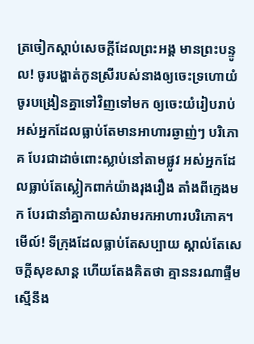ត្រចៀកស្ដាប់សេចក្ដីដែលព្រះអង្គ មានព្រះបន្ទូល! ចូរបង្ហាត់កូនស្រីរបស់នាងឲ្យចេះទ្រហោយំ ចូរបង្រៀនគ្នាទៅវិញទៅមក ឲ្យចេះយំរៀបរាប់
អស់អ្នកដែលធ្លាប់តែមានអាហារឆ្ងាញ់ៗ បរិភោគ បែរជាដាច់ពោះស្លាប់នៅតាមផ្លូវ អស់អ្នកដែលធ្លាប់តែស្លៀកពាក់យ៉ាងរុងរឿង តាំងពីក្មេងមក បែរជានាំគ្នាកាយសំរាមរកអាហារបរិភោគ។
មើល៍! ទីក្រុងដែលធ្លាប់តែសប្បាយ ស្គាល់តែសេចក្ដីសុខសាន្ត ហើយតែងគិតថា គ្មាននរណាផ្ទឹមស្មើនឹង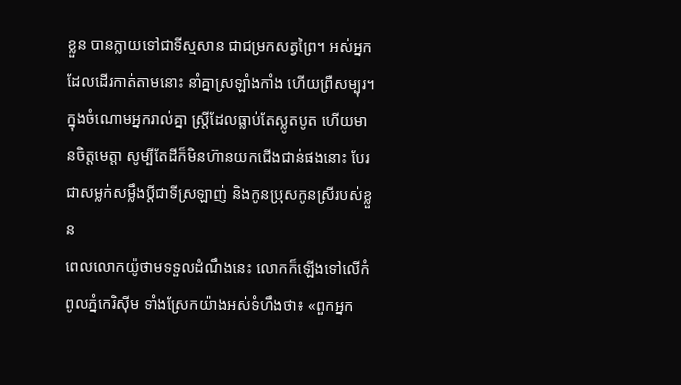ខ្លួន បានក្លាយទៅជាទីស្មសាន ជាជម្រកសត្វព្រៃ។ អស់អ្នកដែលដើរកាត់តាមនោះ នាំគ្នាស្រឡាំងកាំង ហើយព្រឺសម្បុរ។
ក្នុងចំណោមអ្នករាល់គ្នា ស្ត្រីដែលធ្លាប់តែស្លូតបូត ហើយមានចិត្តមេត្តា សូម្បីតែដីក៏មិនហ៊ានយកជើងជាន់ផងនោះ បែរជាសម្លក់សម្លឹងប្ដីជាទីស្រឡាញ់ និងកូនប្រុសកូនស្រីរបស់ខ្លួន
ពេលលោកយ៉ូថាមទទួលដំណឹងនេះ លោកក៏ឡើងទៅលើកំពូលភ្នំកេរិស៊ីម ទាំងស្រែកយ៉ាងអស់ទំហឹងថា៖ «ពួកអ្នក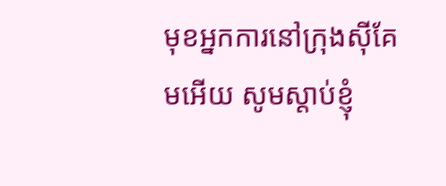មុខអ្នកការនៅក្រុងស៊ីគែមអើយ សូមស្ដាប់ខ្ញុំ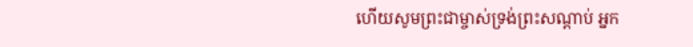ហើយសូមព្រះជាម្ចាស់ទ្រង់ព្រះសណ្ដាប់ អ្នក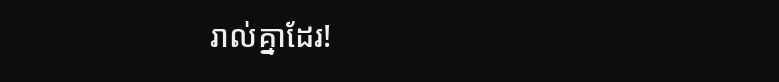រាល់គ្នាដែរ!